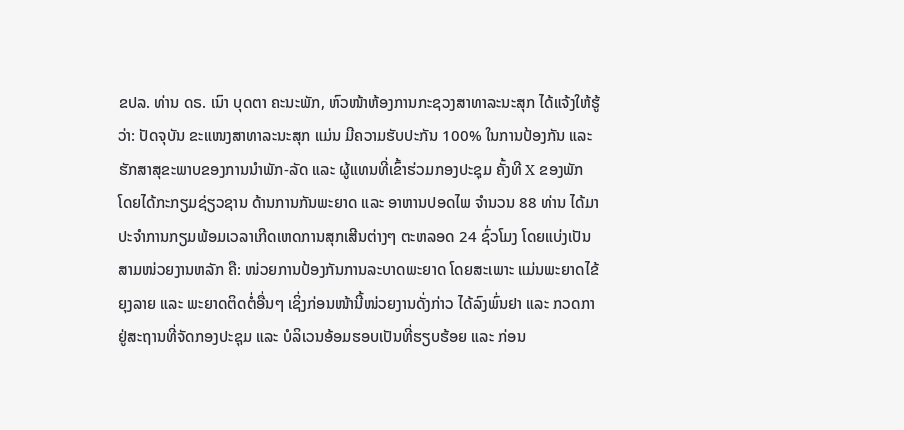ຂປລ. ທ່ານ ດຣ. ເນົາ ບຸດຕາ ຄະນະພັກ, ຫົວໜ້າຫ້ອງການກະຊວງສາທາລະນະສຸກ ໄດ້ແຈ້ງໃຫ້ຮູ້ວ່າ: ປັດຈຸບັນ ຂະແໜງສາທາລະນະສຸກ ແມ່ນ ມີຄວາມຮັບປະກັນ 100% ໃນການປ້ອງກັນ ແລະ ຮັກສາສຸຂະພາບຂອງການນຳພັກ-ລັດ ແລະ ຜູ້ແທນທີ່ເຂົ້າຮ່ວມກອງປະຊຸມ ຄັ້ງທີ X ຂອງພັກ ໂດຍໄດ້ກະກຽມຊ່ຽວຊານ ດ້ານການກັນພະຍາດ ແລະ ອາຫານປອດໄພ ຈຳນວນ 88 ທ່ານ ໄດ້ມາປະຈຳການກຽມພ້ອມເວລາເກີດເຫດການສຸກເສີນຕ່າງໆ ຕະຫລອດ 24 ຊົ່ວໂມງ ໂດຍແບ່ງເປັນສາມໜ່ວຍງານຫລັກ ຄື: ໜ່ວຍການປ້ອງກັນການລະບາດພະຍາດ ໂດຍສະເພາະ ແມ່ນພະຍາດໄຂ້ຍຸງລາຍ ແລະ ພະຍາດຕິດຕໍ່ອື່ນໆ ເຊິ່ງກ່ອນໜ້ານີ້ໜ່ວຍງານດັ່ງກ່າວ ໄດ້ລົງພົ່ນຢາ ແລະ ກວດກາ ຢູ່ສະຖານທີ່ຈັດກອງປະຊຸມ ແລະ ບໍລິເວນອ້ອມຮອບເປັນທີ່ຮຽບຮ້ອຍ ແລະ ກ່ອນ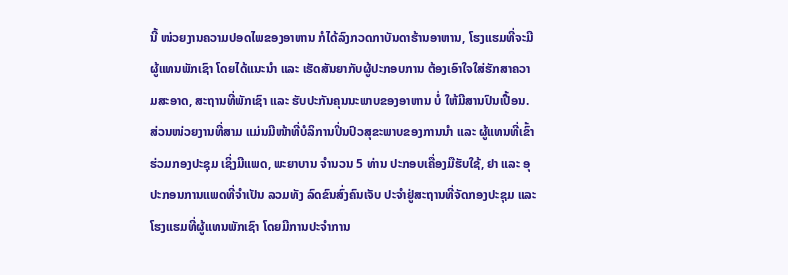ນີ້ ໜ່ວຍງານຄວາມປອດໄພຂອງອາຫານ ກໍໄດ້ລົງກວດກາບັນດາຮ້ານອາຫານ, ໂຮງແຮມທີ່ຈະມີຜູ້ແທນພັກເຊົາ ໂດຍໄດ້ແນະນຳ ແລະ ເຮັດສັນຍາກັບຜູ້ປະກອບການ ຕ້ອງເອົາໃຈໃສ່ຮັກສາຄວາມສະອາດ, ສະຖານທີ່ພັກເຊົາ ແລະ ຮັບປະກັນຄຸນນະພາບຂອງອາຫານ ບໍ່ ໃຫ້ມີສານປົນເປື້ອນ. ສ່ວນໜ່ວຍງານທີ່ສາມ ແມ່ນມີໜ້າທີ່ບໍລິການປິ່ນປົວສຸຂະພາບຂອງການນຳ ແລະ ຜູ້ແທນທີ່ເຂົ້າຮ່ວມກອງປະຊຸມ ເຊິ່ງມີແພດ, ພະຍາບານ ຈຳນວນ 5 ທ່ານ ປະກອບເຄື່ອງມືຮັບໃຊ້, ຢາ ແລະ ອຸປະກອນການແພດທີ່ຈຳເປັນ ລວມທັງ ລົດຂົນສົ່ງຄົນເຈັບ ປະຈຳຢູ່ສະຖານທີ່ຈັດກອງປະຊຸມ ແລະ ໂຮງແຮມທີ່ຜູ້ແທນພັກເຊົາ ໂດຍມີການປະຈຳການ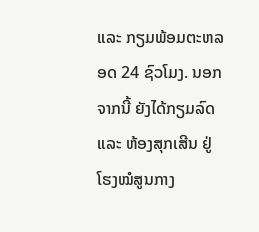ແລະ ກຽມພ້ອມຕະຫລອດ 24 ຊົວໂມງ. ນອກຈາກນີ້ ຍັງໄດ້ກຽມລົດ ແລະ ຫ້ອງສຸກເສີນ ຢູ່ໂຮງໝໍສູນກາງ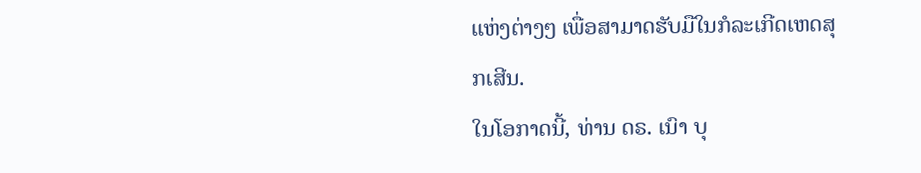ແຫ່ງຕ່າງໆ ເພື່ອສາມາດຮັບມືໃນກໍລະເກີດເຫດສຸກເສີນ.
ໃນໂອກາດນີ້, ທ່ານ ດຣ. ເນົາ ບຸ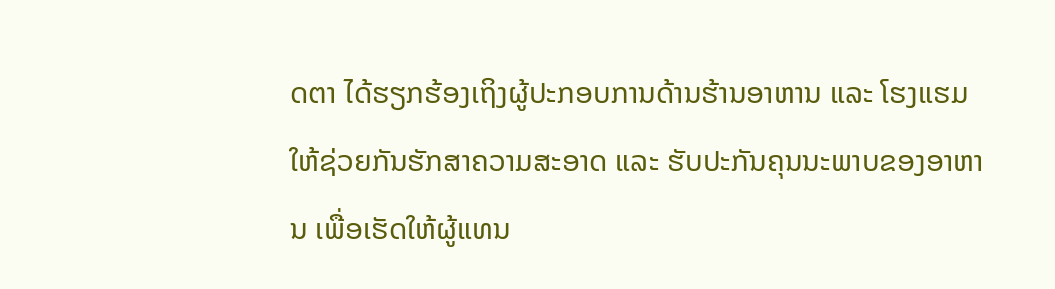ດຕາ ໄດ້ຮຽກຮ້ອງເຖິງຜູ້ປະກອບການດ້ານຮ້ານອາຫານ ແລະ ໂຮງແຮມ ໃຫ້ຊ່ວຍກັນຮັກສາຄວາມສະອາດ ແລະ ຮັບປະກັນຄຸນນະພາບຂອງອາຫານ ເພື່ອເຮັດໃຫ້ຜູ້ແທນ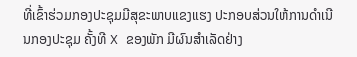ທີ່ເຂົ້າຮ່ວມກອງປະຊຸມມີສຸຂະພາບແຂງແຮງ ປະກອບສ່ວນໃຫ້ການດຳເນີນກອງປະຊຸມ ຄັ້ງທີ X ຂອງພັກ ມີຜົນສຳເລັດຢ່າງ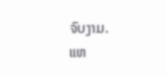ຈົບງາມ.
ແຫ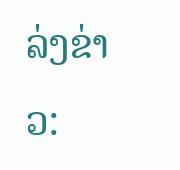ລ່ງຂ່າວ: